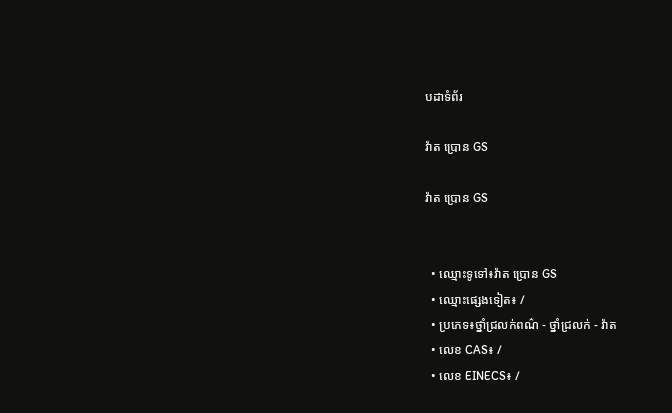បដាទំព័រ

វ៉ាត ប្រោន GS

វ៉ាត ប្រោន GS


  • ឈ្មោះទូទៅ៖វ៉ាត ប្រោន GS
  • ឈ្មោះផ្សេងទៀត៖ /
  • ប្រភេទ៖ថ្នាំជ្រលក់ពណ៌ - ថ្នាំជ្រលក់ - វ៉ាត
  • លេខ CAS៖ /
  • លេខ EINECS៖ /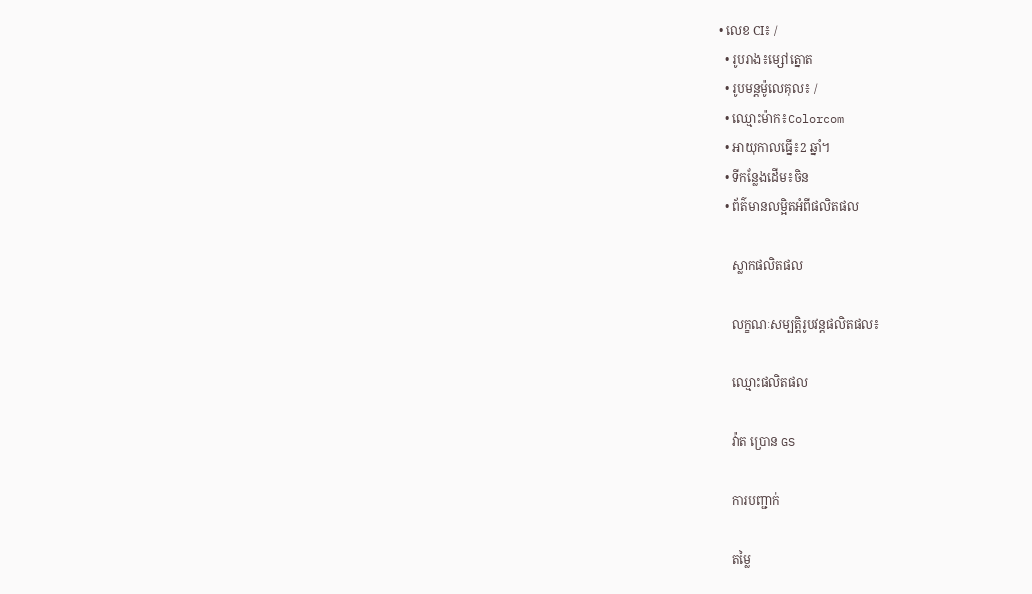• លេខ CI៖ /
  • រូបរាង៖ម្សៅត្នោត
  • រូបមន្តម៉ូលេគុល៖ /
  • ឈ្មោះម៉ាក៖Colorcom
  • អាយុកាលធ្នើ៖2 ឆ្នាំ។
  • ទីកន្លែងដើម៖ចិន
  • ព័ត៌មានលម្អិតអំពីផលិតផល

    ស្លាកផលិតផល

    លក្ខណៈសម្បត្តិរូបវន្តផលិតផល៖

    ឈ្មោះផលិតផល

    វ៉ាត ប្រោន GS

    ការបញ្ជាក់

    តម្លៃ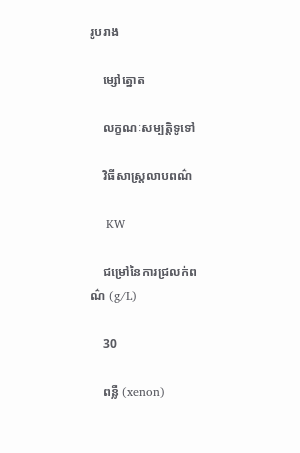រូបរាង

    ម្សៅត្នោត

    លក្ខណៈសម្បត្តិទូទៅ

    វិធីសាស្រ្តលាបពណ៌

    KW

    ជម្រៅនៃការជ្រលក់ពណ៌ (g/L)

    30

    ពន្លឺ (xenon)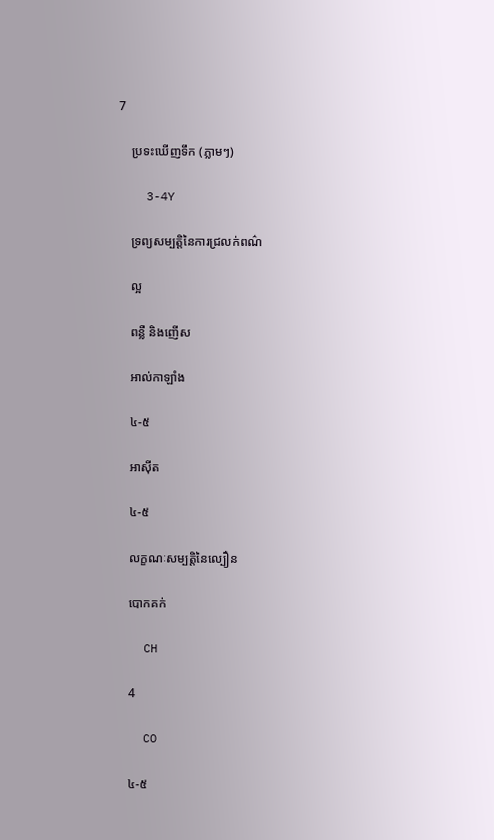7

    ប្រទះឃើញទឹក (ភ្លាមៗ)

    3-4Y

    ទ្រព្យសម្បត្តិនៃការជ្រលក់ពណ៌

    ល្អ

    ពន្លឺ និងញើស

    អាល់កាឡាំង

    ៤-៥

    អាសុីត

    ៤-៥

    លក្ខណៈសម្បត្តិនៃល្បឿន

    បោកគក់

    CH

    4

    CO

    ៤-៥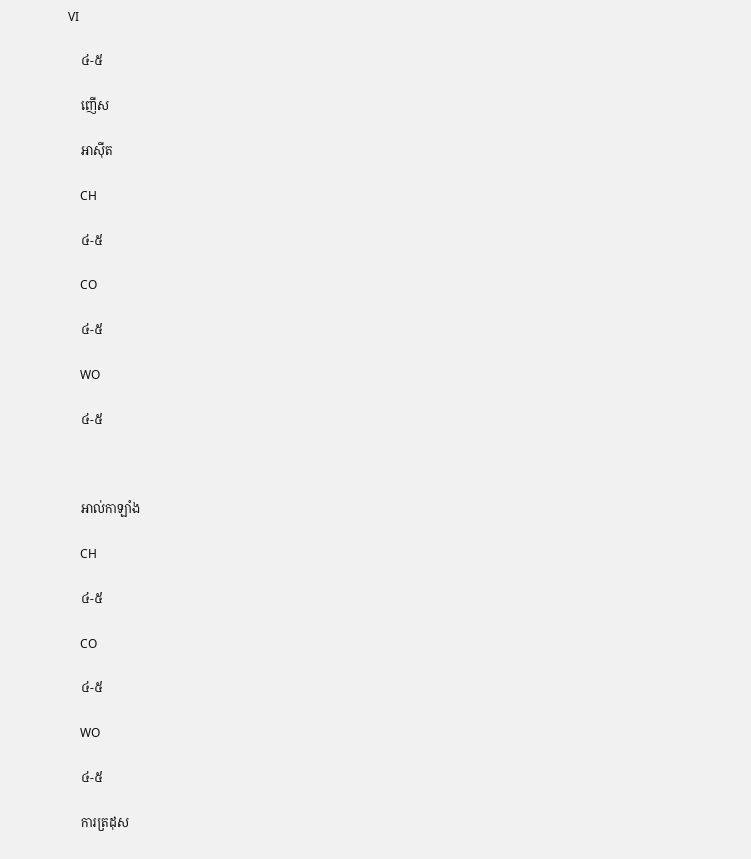VI

    ៤-៥

    ញើស

    អាសុីត

    CH

    ៤-៥

    CO

    ៤-៥

    WO

    ៤-៥



    អាល់កាឡាំង

    CH

    ៤-៥

    CO

    ៤-៥

    WO

    ៤-៥

    ការត្រដុស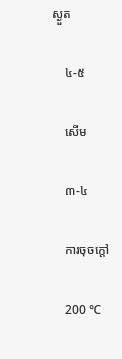ស្ងួត

    ៤-៥

    សើម

    ៣-៤

    ការចុចក្តៅ

    200 ℃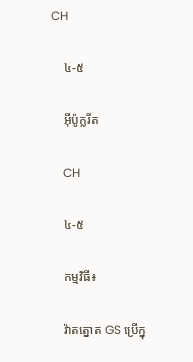CH

    ៤-៥

    អ៊ីប៉ូក្លរីត

    CH

    ៤-៥

    កម្មវិធី៖

    វ៉ាតត្នោត GS ប្រើក្នុ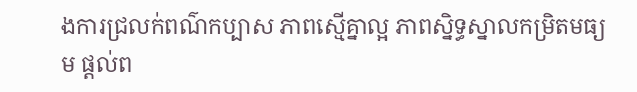ងការជ្រលក់ពណ៌កប្បាស ភាពស្មើគ្នាល្អ ភាពស្និទ្ធស្នាលកម្រិតមធ្យម ផ្តល់ព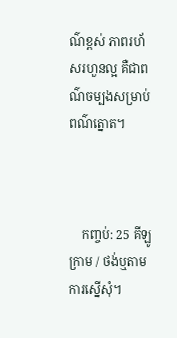ណ៌ខ្ពស់ ភាពរហ័សរហួនល្អ គឺជាពណ៌ចម្បងសម្រាប់ពណ៌ត្នោត។



    កញ្ចប់: 25 គីឡូក្រាម / ថង់ឬតាមការស្នើសុំ។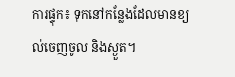ការផ្ទុក៖ ទុកនៅកន្លែងដែលមានខ្យល់ចេញចូល និងស្ងួត។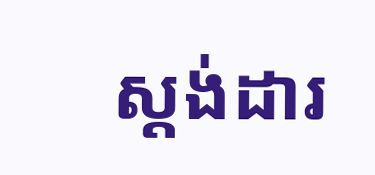ស្តង់ដារ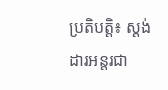ប្រតិបត្តិ៖ ស្តង់ដារអន្តរជា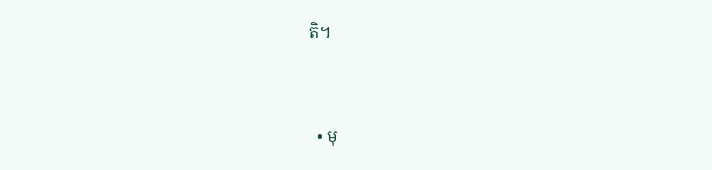តិ។


  • មុ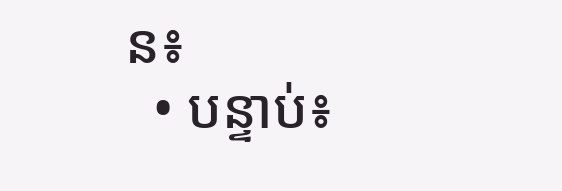ន៖
  • បន្ទាប់៖